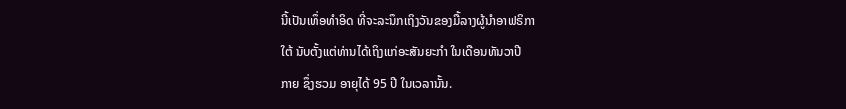ນີ້ເປັນເທຶ່ອທໍາອິດ ທີ່ຈະລະນຶກເຖິງວັນຂອງມື້ລາງຜູ້ນຳອາຟຣິກາ
ໃຕ້ ນັບຕັ້ງແຕ່ທ່ານໄດ້ເຖິງແກ່ອະສັນຍະກຳ ໃນເດືອນທັນວາປີ
ກາຍ ຊຶ່ງຮວມ ອາຍຸໄດ້ 95 ປີ ໃນເວລານັ້ນ.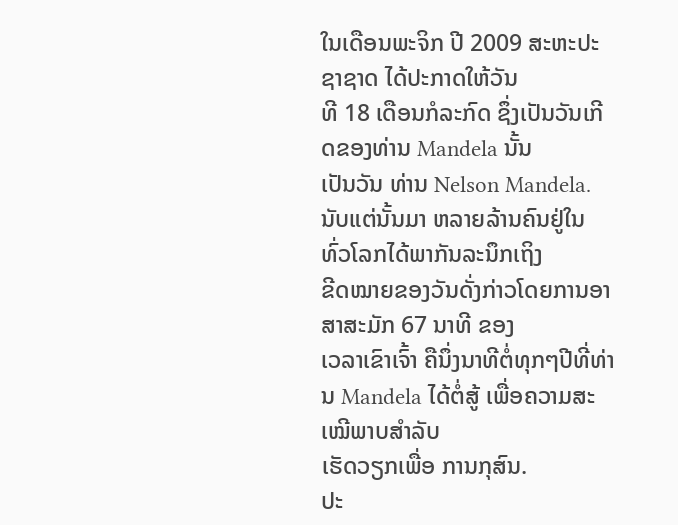ໃນເດືອນພະຈິກ ປີ 2009 ສະຫະປະຊາຊາດ ໄດ້ປະກາດໃຫ້ວັນ
ທີ 18 ເດືອນກໍລະກົດ ຊຶ່ງເປັນວັນເກີດຂອງທ່ານ Mandela ນັ້ນ
ເປັນວັນ ທ່ານ Nelson Mandela.
ນັບແຕ່ນັ້ນມາ ຫລາຍລ້ານຄົນຢູ່ໃນທົ່ວໂລກໄດ້ພາກັນລະນຶກເຖິງ
ຂີດໝາຍຂອງວັນດັ່ງກ່າວໂດຍການອາສາສະມັກ 67 ນາທີ ຂອງ
ເວລາເຂົາເຈົ້າ ຄືນຶ່ງນາທີຕໍ່ທຸກໆປີທີ່ທ່ານ Mandela ໄດ້ຕໍ່ສູ້ ເພື່ອຄວາມສະເໝີພາບສຳລັບ
ເຮັດວຽກເພື່ອ ການກຸສົນ.
ປະ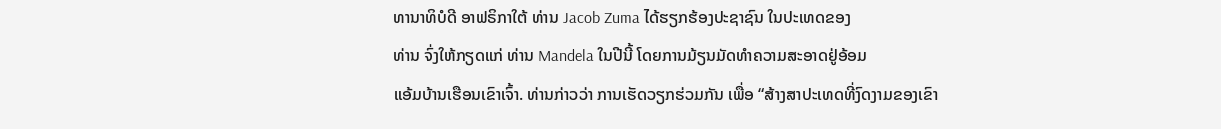ທານາທິບໍດີ ອາຟຣິກາໃຕ້ ທ່ານ Jacob Zuma ໄດ້ຮຽກຮ້ອງປະຊາຊົນ ໃນປະເທດຂອງ
ທ່ານ ຈົ່ງໃຫ້ກຽດແກ່ ທ່ານ Mandela ໃນປີນີ້ ໂດຍການມ້ຽນມັດທຳຄວາມສະອາດຢູ່ອ້ອມ
ແອ້ມບ້ານເຮືອນເຂົາເຈົ້າ. ທ່ານກ່າວວ່າ ການເຮັດວຽກຮ່ວມກັນ ເພື່ອ “ສ້າງສາປະເທດທີ່ງົດງາມຂອງເຂົາ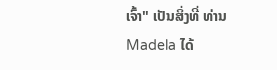ເຈົ້າ" ເປັນສິ່ງທີ່ ທ່ານ Madela ໄດ້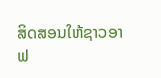ສິດສອນໃຫ້ຊາວອາຟ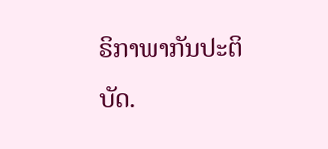ຣິກາພາກັນປະຕິ ບັດ.